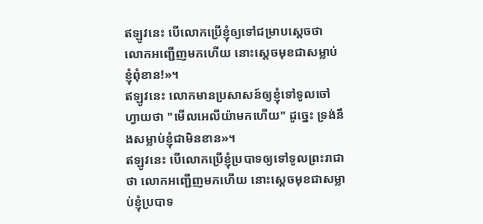ឥឡូវនេះ បើលោកប្រើខ្ញុំឲ្យទៅជម្រាបស្តេចថា លោកអញ្ជើញមកហើយ នោះស្តេចមុខជាសម្លាប់ខ្ញុំពុំខាន!»។
ឥឡូវនេះ លោកមានប្រសាសន៍ឲ្យខ្ញុំទៅទូលចៅហ្វាយថា "មើលអេលីយ៉ាមកហើយ" ដូច្នេះ ទ្រង់នឹងសម្លាប់ខ្ញុំជាមិនខាន»។
ឥឡូវនេះ បើលោកប្រើខ្ញុំប្របាទឲ្យទៅទូលព្រះរាជាថា លោកអញ្ជើញមកហើយ នោះស្ដេចមុខជាសម្លាប់ខ្ញុំប្របាទ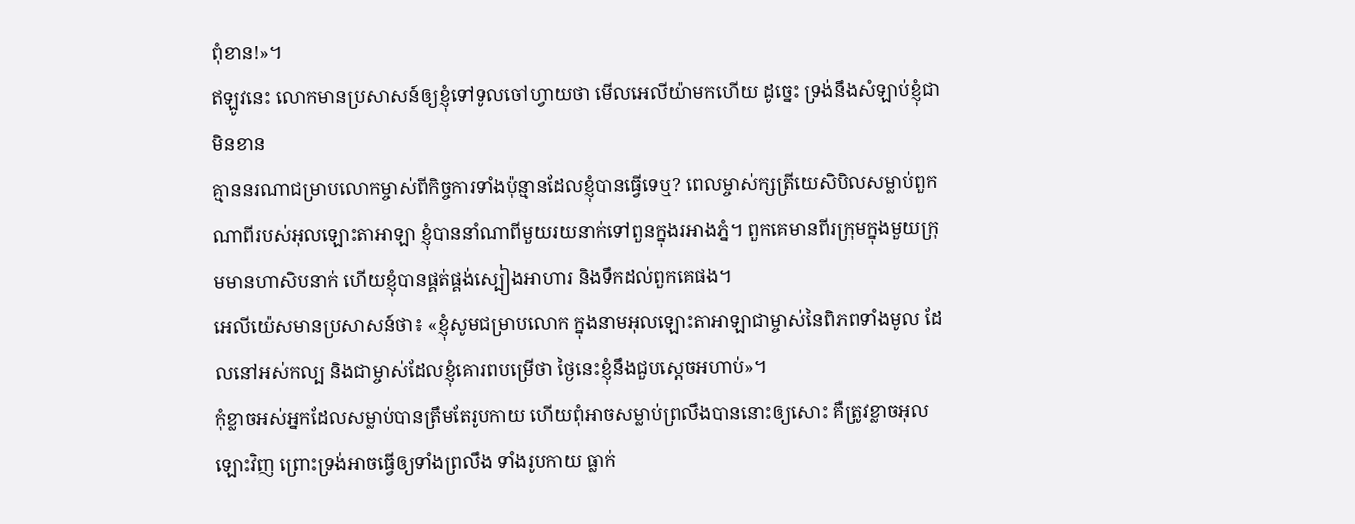ពុំខាន!»។
ឥឡូវនេះ លោកមានប្រសាសន៍ឲ្យខ្ញុំទៅទូលចៅហ្វាយថា មើលអេលីយ៉ាមកហើយ ដូច្នេះ ទ្រង់នឹងសំឡាប់ខ្ញុំជាមិនខាន
គ្មាននរណាជម្រាបលោកម្ចាស់ពីកិច្ចការទាំងប៉ុន្មានដែលខ្ញុំបានធ្វើទេឬ? ពេលម្ចាស់ក្សត្រីយេសិបិលសម្លាប់ពួកណាពីរបស់អុលឡោះតាអាឡា ខ្ញុំបាននាំណាពីមួយរយនាក់ទៅពួនក្នុងរអាងភ្នំ។ ពួកគេមានពីរក្រុមក្នុងមួយក្រុមមានហាសិបនាក់ ហើយខ្ញុំបានផ្គត់ផ្គង់ស្បៀងអាហារ និងទឹកដល់ពួកគេផង។
អេលីយ៉េសមានប្រសាសន៍ថា៖ «ខ្ញុំសូមជម្រាបលោក ក្នុងនាមអុលឡោះតាអាឡាជាម្ចាស់នៃពិភពទាំងមូល ដែលនៅអស់កល្ប និងជាម្ចាស់ដែលខ្ញុំគោរពបម្រើថា ថ្ងៃនេះខ្ញុំនឹងជួបស្តេចអហាប់»។
កុំខ្លាចអស់អ្នកដែលសម្លាប់បានត្រឹមតែរូបកាយ ហើយពុំអាចសម្លាប់ព្រលឹងបាននោះឲ្យសោះ គឺត្រូវខ្លាចអុលឡោះវិញ ព្រោះទ្រង់អាចធ្វើឲ្យទាំងព្រលឹង ទាំងរូបកាយ ធ្លាក់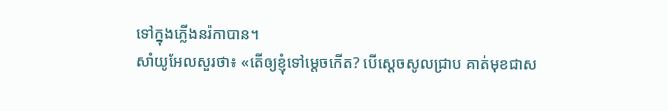ទៅក្នុងភ្លើងនរ៉កាបាន។
សាំយូអែលសួរថា៖ «តើឲ្យខ្ញុំទៅម្តេចកើត? បើស្តេចសូលជ្រាប គាត់មុខជាស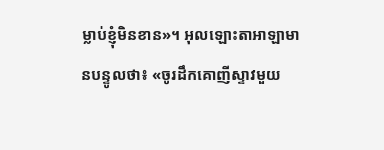ម្លាប់ខ្ញុំមិនខាន»។ អុលឡោះតាអាឡាមានបន្ទូលថា៖ «ចូរដឹកគោញីស្ទាវមួយ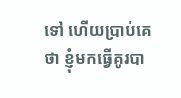ទៅ ហើយប្រាប់គេថា ខ្ញុំមកធ្វើគូរបា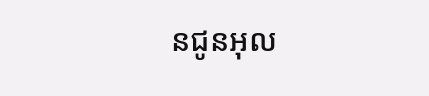នជូនអុល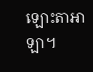ឡោះតាអាឡា។